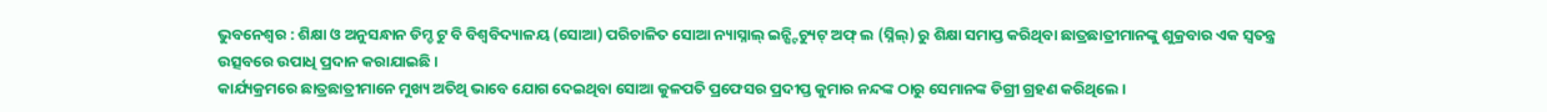ଭୁବନେଶ୍ୱର : ଶିକ୍ଷା ଓ ଅନୁସନ୍ଧାନ ଡିମ୍ଡ ଟୁ ବି ବିଶ୍ୱବିଦ୍ୟାଳୟ (ସୋଆ) ପରିଚାଳିତ ସୋଆ ନ୍ୟାସ୍ନାଲ୍ ଇନ୍ଷ୍ଟିଚ୍ୟୁଟ୍ ଅଫ୍ ଲ (ସ୍ନିଲ୍) ରୁ ଶିକ୍ଷା ସମାପ୍ତ କରିଥିବା ଛାତ୍ରଛାତ୍ରୀମାନଙ୍କୁ ଶୁକ୍ରବାର ଏକ ସ୍ୱତନ୍ତ୍ର ଉତ୍ସବରେ ଉପାଧି ପ୍ରଦାନ କରାଯାଇଛି ।
କାର୍ଯ୍ୟକ୍ରମରେ ଛାତ୍ରଛାତ୍ରୀମାନେ ମୁଖ୍ୟ ଅତିଥି ଭାବେ ଯୋଗ ଦେଇଥିବା ସୋଆ କୁଳପତି ପ୍ରଫେସର ପ୍ରଦୀପ୍ତ କୁମାର ନନ୍ଦଙ୍କ ଠାରୁ ସେମାନଙ୍କ ଡିଗ୍ରୀ ଗ୍ରହଣ କରିଥିଲେ ।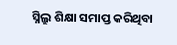ସ୍ନିଲ୍ରୁ ଶିକ୍ଷା ସମାପ୍ତ କରିଥିବା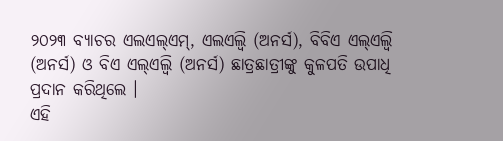୨୦୨୩ ବ୍ୟାଚର ଏଲଏଲ୍ଏମ୍, ଏଲଏଲ୍ବି (ଅନର୍ସ), ବିବିଏ ଏଲ୍ଏଲ୍ବି (ଅନର୍ସ) ଓ ବିଏ ଏଲ୍ଏଲ୍ବି (ଅନର୍ସ) ଛାତ୍ରଛାତ୍ରୀଙ୍କୁ କୁଳପତି ଉପାଧି ପ୍ରଦାନ କରିଥିଲେ ।
ଏହି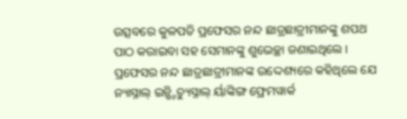ଉତ୍ସବରେ କୁଳପତି ପ୍ରଫେସର ନନ୍ଦ ଛାତ୍ରଛାତ୍ରୀମାନଙ୍କୁ ଶପଥ ପାଠ କରାଇବା ସହ ସେମାନଙ୍କୁ ଶୁଭେଚ୍ଛା ଜଣାଇଥିଲେ । ପ୍ରଫେସର ନନ୍ଦ ଛାତ୍ରଛାତ୍ରୀମାନଙ୍କ ଉଦ୍ଦେଶ୍ୟରେ କହିଥିଲେ ଯେ ନ୍ୟାସ୍ନାଲ୍ ଇନ୍ଷ୍ଟିଚ୍ୟୁସ୍ନାଲ୍ ର୍ୟାଙ୍କିଙ୍ଗ ଫ୍ରେମୱାର୍କ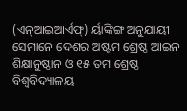(ଏନ୍ଆଇଆର୍ଏଫ୍) ର୍ୟାଙ୍କିଙ୍ଗ ଅନୁଯାୟୀ ସେମାନେ ଦେଶର ଅଷ୍ଟମ ଶ୍ରେଷ୍ଠ ଆଇନ ଶିକ୍ଷାନୁଷ୍ଠାନ ଓ ୧୫ ତମ ଶ୍ରେଷ୍ଠ ବିଶ୍ୱବିଦ୍ୟାଳୟ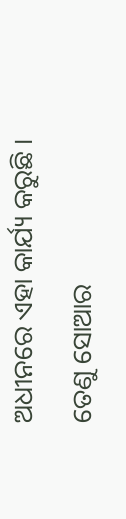ଅଧୀନରେ ଏହା କାର୍ଯ୍ୟ କରୁଛି । ତେଣୁ ସୋଆର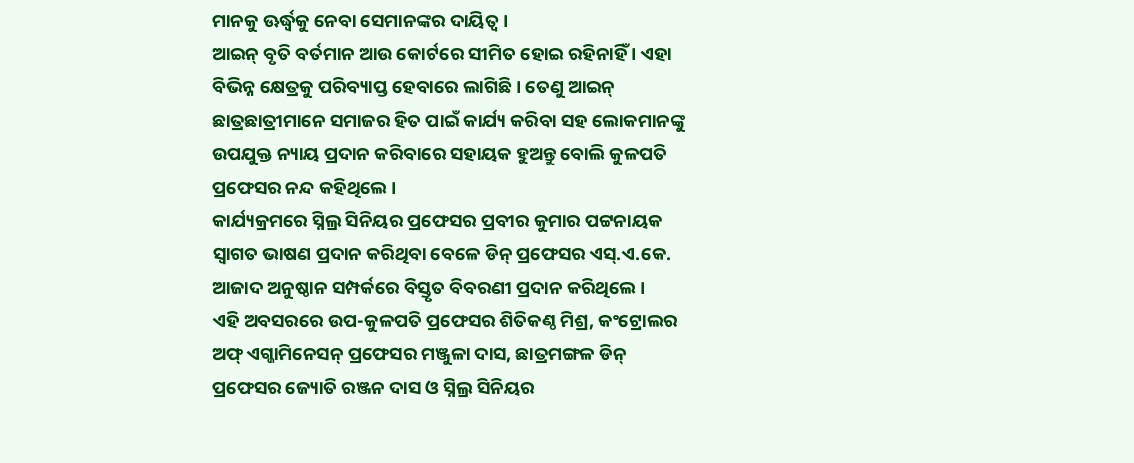ମାନକୁ ଊର୍ଦ୍ଧ୍ୱକୁ ନେବା ସେମାନଙ୍କର ଦାୟିତ୍ୱ ।
ଆଇନ୍ ବୃତି ବର୍ତମାନ ଆଉ କୋର୍ଟରେ ସୀମିତ ହୋଇ ରହିନାହିଁ । ଏହା ବିଭିନ୍ନ କ୍ଷେତ୍ରକୁ ପରିବ୍ୟାପ୍ତ ହେବାରେ ଲାଗିଛି । ତେଣୁ ଆଇନ୍ ଛାତ୍ରଛାତ୍ରୀମାନେ ସମାଜର ହିତ ପାଇଁ କାର୍ଯ୍ୟ କରିବା ସହ ଲୋକମାନଙ୍କୁ ଉପଯୁକ୍ତ ନ୍ୟାୟ ପ୍ରଦାନ କରିବାରେ ସହାୟକ ହୁଅନ୍ତୁ ବୋଲି କୁଳପତି ପ୍ରଫେସର ନନ୍ଦ କହିଥିଲେ ।
କାର୍ଯ୍ୟକ୍ରମରେ ସ୍ନିଲ୍ର ସିନିୟର ପ୍ରଫେସର ପ୍ରବୀର କୁମାର ପଟ୍ଟନାୟକ ସ୍ୱାଗତ ଭାଷଣ ପ୍ରଦାନ କରିଥିବା ବେଳେ ଡିନ୍ ପ୍ରଫେସର ଏସ୍.ଏ.କେ. ଆଜାଦ ଅନୁଷ୍ଠାନ ସମ୍ପର୍କରେ ବିସ୍ତୃତ ବିବରଣୀ ପ୍ରଦାନ କରିଥିଲେ ।
ଏହି ଅବସରରେ ଉପ-କୁଳପତି ପ୍ରଫେସର ଶିତିକଣ୍ଠ ମିଶ୍ର, କଂଟ୍ରୋଲର ଅଫ୍ ଏଗ୍ଜାମିନେସନ୍ ପ୍ରଫେସର ମଞ୍ଜୁଳା ଦାସ, ଛାତ୍ରମଙ୍ଗଳ ଡିନ୍ ପ୍ରଫେସର ଜ୍ୟୋତି ରଞ୍ଜନ ଦାସ ଓ ସ୍ନିଲ୍ର ସିନିୟର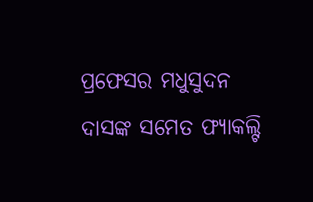ପ୍ରଫେସର ମଧୁସୁଦନ ଦାସଙ୍କ ସମେତ ଫ୍ୟାକଲ୍ଟି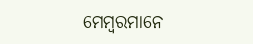ମେମ୍ବରମାନେ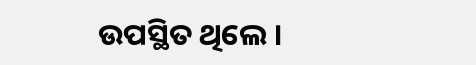ଉପସ୍ଥିତ ଥିଲେ ।